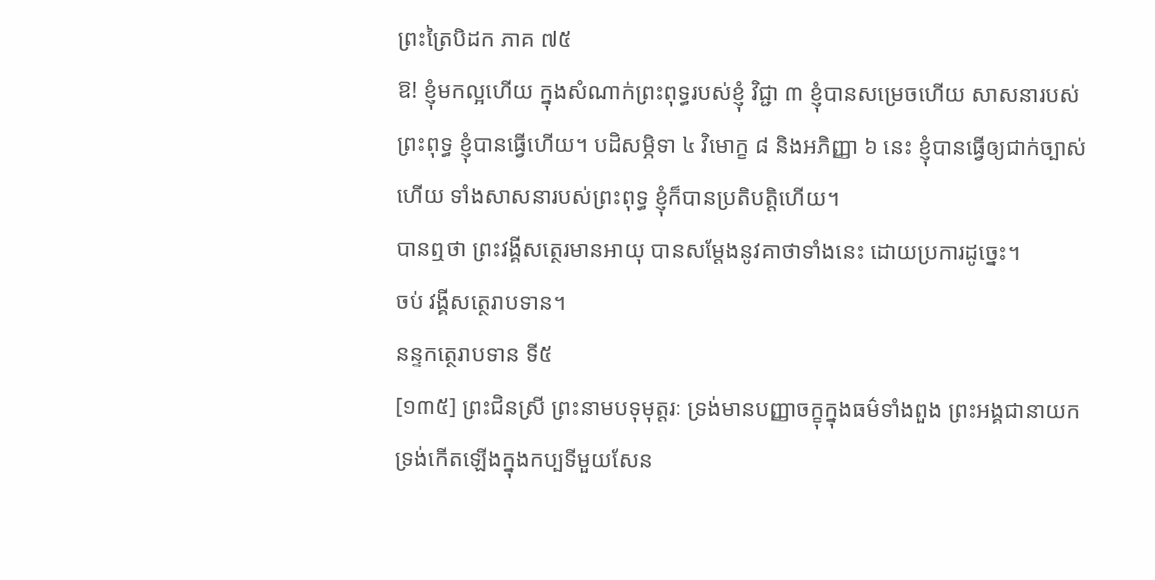ព្រះត្រៃបិដក ភាគ ៧៥
ឱ! ខ្ញុំមកល្អហើយ ក្នុងសំណាក់ព្រះពុទ្ធរបស់ខ្ញុំ វិជ្ជា ៣ ខ្ញុំបានសម្រេចហើយ សាសនារបស់ព្រះពុទ្ធ ខ្ញុំបានធ្វើហើយ។ បដិសម្ភិទា ៤ វិមោក្ខ ៨ និងអភិញ្ញា ៦ នេះ ខ្ញុំបានធ្វើឲ្យជាក់ច្បាស់ហើយ ទាំងសាសនារបស់ព្រះពុទ្ធ ខ្ញុំក៏បានប្រតិបត្តិហើយ។
បានឮថា ព្រះវង្គីសត្ថេរមានអាយុ បានសម្តែងនូវគាថាទាំងនេះ ដោយប្រការដូច្នេះ។
ចប់ វង្គីសត្ថេរាបទាន។
នន្ទកត្ថេរាបទាន ទី៥
[១៣៥] ព្រះជិនស្រី ព្រះនាមបទុមុត្តរៈ ទ្រង់មានបញ្ញាចក្ខុក្នុងធម៌ទាំងពួង ព្រះអង្គជានាយក ទ្រង់កើតឡើងក្នុងកប្បទីមួយសែន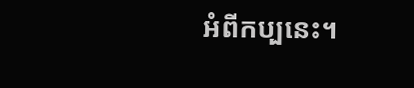អំពីកប្បនេះ។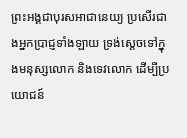ព្រះអង្គជាបុរសអាជានេយ្យ ប្រសើរជាងអ្នកប្រាជ្ញទាំងឡាយ ទ្រង់ស្តេចទៅក្នុងមនុស្សលោក និងទេវលោក ដើម្បីប្រយោជន៍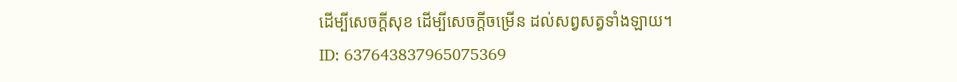ដើម្បីសេចក្តីសុខ ដើម្បីសេចក្តីចម្រើន ដល់សព្វសត្វទាំងឡាយ។
ID: 637643837965075369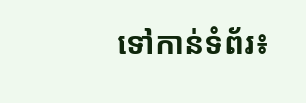ទៅកាន់ទំព័រ៖